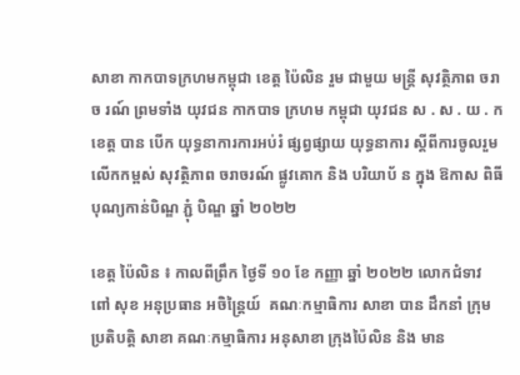សាខា កាកបាទក្រហមកម្ពុជា ខេត្ត ប៉ៃលិន រួម ជាមួយ មន្ត្រី សុវត្ថិភាព ចរាច រណ៍ ព្រមទាំង យុវជន កាកបាទ ក្រហម កម្ពុជា យុវជន ស . ស . យ . ក ខេត្ត បាន បើក យុទ្ធនាការការអប់រំ ផ្សព្វផ្សាយ យុទ្ធនាការ ស្តីពីការចូលរួម លើកកម្ពស់ សុវត្ថិភាព ចរាចរណ៍ ផ្លូវគោក និង បរិយាប័ ន ក្នុង ឱកាស ពិធី បុណ្យកាន់បិណ្ឌ ភ្ជុំ បិណ្ឌ ឆ្នាំ ២០២២

ខេត្ត ប៉ៃលិន ៖ កាលពីព្រឹក ថ្ងៃទី ១០ ខែ កញ្ញា ឆ្នាំ ២០២២ លោកជំទាវ ពៅ សុខ អនុប្រធាន អចិន្ត្រៃយ៍  គណៈកម្មាធិការ សាខា បាន ដឹកនាំ ក្រុម ប្រតិបត្តិ សាខា គណៈកម្មាធិការ អនុសាខា ក្រុងប៉ៃលិន និង មាន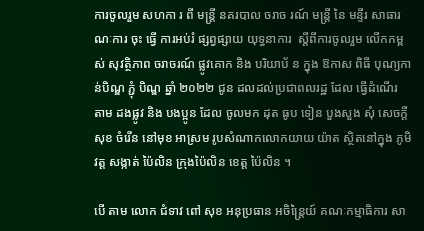ការចូលរួម សហកា រ ពី មន្ត្រី នគរបាល ចរាច រណ៍ មន្ត្រី នៃ មន្ទីរ សាធារណៈការ ចុះ ធ្វើ ការអប់រំ ផ្សព្វផ្សាយ យុទ្ធនាការ  ស្តីពីការចូលរួម លើកកម្ពស់ សុវត្ថិភាព ចរាចរណ៍ ផ្លូវគោក និង បរិយាប័ ន ក្នុង ឱកាស ពិធី បុណ្យកាន់បិណ្ឌ ភ្ជុំ បិណ្ឌ ឆ្នាំ ២០២២ ជូន ដលដល់ប្រជាពលរដ្ឋ ដែល ធ្វើដំណើរ តាម ដងផ្លូវ និង បងប្អូន ដែល ចូលមក ដុត ធូប ទៀន បួងសួង សុំ សេចក្តីសុខ ចំរើន នៅមុខ អាស្រម រូបសំណាកលោកយាយ យ៉ាត ស្ថិតនៅក្នុង ភូមិ វត្ត សង្កាត់ ប៉ៃលិន ក្រុងប៉ៃលិន ខេត្ត ប៉ៃលិន ។

បើ តាម លោក ជំទាវ ពៅ សុខ អនុប្រធាន អចិន្ត្រៃយ៍ គណៈកម្មាធិការ សា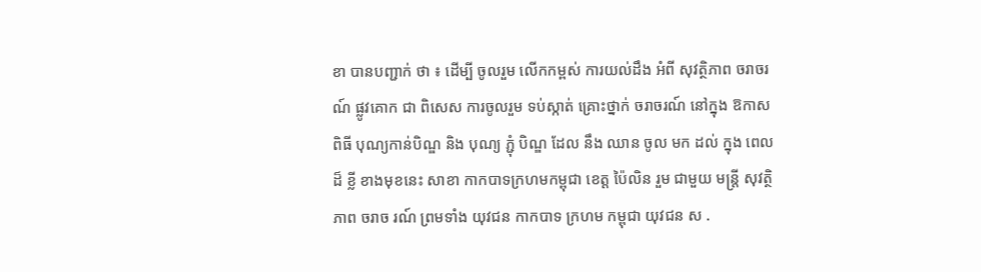ខា បានបញ្ជាក់ ថា ៖ ដើម្បី ចូលរួម លើកកម្ពស់ ការយល់ដឹង អំពី សុវត្ថិភាព ចរាចរណ៍ ផ្លូវគោក ជា ពិសេស ការចូលរួម ទប់ស្កាត់ គ្រោះថ្នាក់ ចរាចរណ៍ នៅក្នុង ឱកាស ពិធី បុណ្យកាន់បិណ្ឌ និង បុណ្យ ភ្ជុំ បិណ្ឌ ដែល នឹង ឈាន ចូល មក ដល់ ក្នុង ពេល ដ៏ ខ្លី ខាងមុខនេះ សាខា កាកបាទក្រហមកម្ពុជា ខេត្ត ប៉ៃលិន រួម ជាមួយ មន្ត្រី សុវត្ថិភាព ចរាច រណ៍ ព្រមទាំង យុវជន កាកបាទ ក្រហម កម្ពុជា យុវជន ស .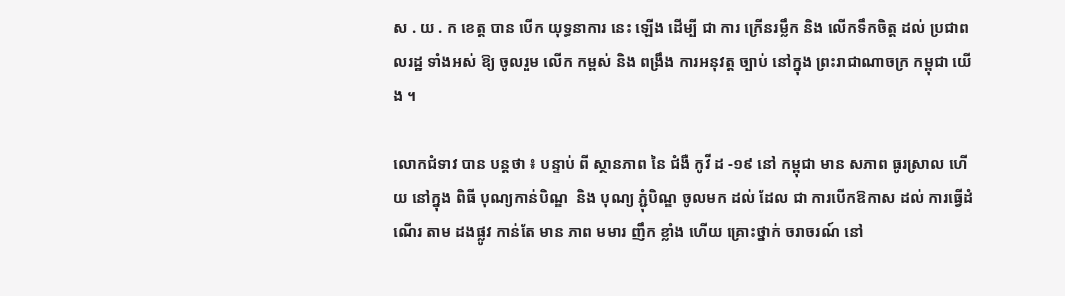ស . យ . ក ខេត្ត បាន បើក យុទ្ធនាការ នេះ ឡើង ដើម្បី ជា ការ ក្រើនរម្លឹក និង លើកទឹកចិត្ត ដល់ ប្រជាព លរដ្ឋ ទាំងអស់ ឱ្យ ចូលរួម លើក កម្ពស់ និង ពង្រឹង ការអនុវត្ត ច្បាប់ នៅក្នុង ព្រះរាជាណាចក្រ កម្ពុជា យើង ។

លោកជំទាវ បាន បន្តថា ៖ បន្ទាប់ ពី ស្ថានភាព នៃ ជំងឺ កូវី ដ -១៩ នៅ កម្ពុជា មាន សភាព ធូរស្រាល ហើយ នៅក្នុង ពិធី បុណ្យកាន់បិណ្ឌ  និង បុណ្យ ភ្ជុំបិណ្ឌ ចូលមក ដល់ ដែល ជា ការបើកឱកាស ដល់ ការធ្វើដំណើរ តាម ដងផ្លូវ កាន់តែ មាន ភាព មមារ ញឹក ខ្លាំង ហើយ គ្រោះថ្នាក់ ចរាចរណ៍ នៅ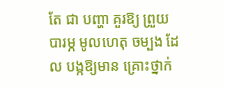តែ ជា បញ្ហា គួរឱ្យ ព្រួយបារម្ភ មូលហេតុ ចម្បង ដែល បង្កឱ្យមាន គ្រោះថ្នាក់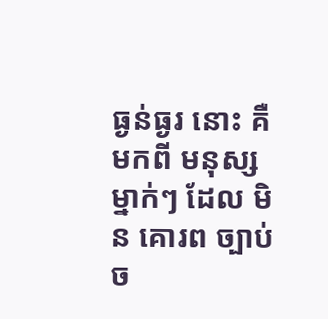ធ្ងន់ធ្ងរ នោះ គឺ មកពី មនុស្ស ម្នាក់ៗ ដែល មិន គោរព ច្បាប់ ច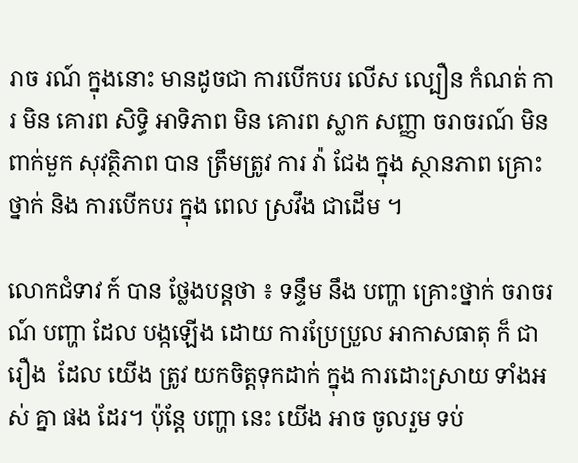រាច រណ៍ ក្នុងនោះ មានដូចជា ការបើកបរ លើស ល្បឿន កំណត់ ការ មិន គោរព សិទ្ធិ អាទិភាព មិន គោរព ស្លាក សញ្ញា ចរាចរណ៍ មិន ពាក់មួក សុវត្ថិភាព បាន ត្រឹមត្រូវ ការ វ៉ា ជែង ក្នុង ស្ថានភាព គ្រោះថ្នាក់ និង ការបើកបរ ក្នុង ពេល ស្រវឹង ជាដើម ។

លោកជំទាវ ក៍ បាន ថ្លែងបន្តថា ៖ ទន្ទឹម នឹង បញ្ហា គ្រោះថ្នាក់ ចរាចរណ៍ បញ្ហា ដែល បង្កឡើង ដោយ ការប្រែប្រួល អាកាសធាតុ ក៏ ជា រឿង  ដែល យើង ត្រូវ យកចិត្តទុកដាក់ ក្នុង ការដោះស្រាយ ទាំងអស់ គ្នា ផង ដែរ។ ប៉ុន្តែ បញ្ហា នេះ យើង អាច ចូលរួម ទប់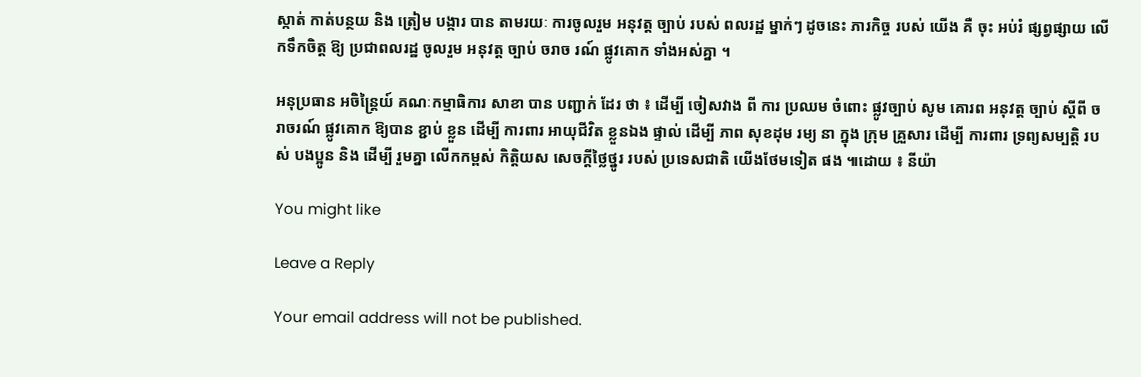ស្កាត់ កាត់បន្ថយ និង ត្រៀម បង្ការ បាន តាមរយៈ ការចូលរួម អនុវត្ត ច្បាប់ របស់ ពលរដ្ឋ ម្នាក់ៗ ដូចនេះ ភារកិច្ច របស់ យើង គឺ ចុះ អប់រំ ផ្សព្វផ្សាយ លើកទឹកចិត្ត ឱ្យ ប្រជាពលរដ្ឋ ចូលរួម អនុវត្ត ច្បាប់ ចរាច រណ៍ ផ្លូវគោក ទាំងអស់គ្នា ។

អនុប្រធាន អចិន្ត្រៃយ៍ គណៈកម្មាធិការ សាខា បាន បញ្ជាក់ ដែរ ថា ៖ ដើម្បី ចៀសវាង ពី ការ ប្រឈម ចំពោះ ផ្លូវច្បាប់ សូម គោរព អនុវត្ត ច្បាប់ ស្តីពី ចរាចរណ៍ ផ្លូវគោក ឱ្យបាន ខ្ជាប់ ខ្លួន ដើម្បី ការពារ អាយុជីវិត ខ្លួនឯង ផ្ទាល់ ដើម្បី ភាព សុខដុម រម្យ នា ក្នុង ក្រុម គ្រួសារ ដើម្បី ការពារ ទ្រព្យសម្បត្តិ របស់ បងប្អូន និង ដើម្បី រួមគ្នា លើកកម្ពស់ កិត្តិយស សេចក្តីថ្លៃថ្នូរ របស់ ប្រទេសជាតិ យើងថែមទៀត ផង ៕ដោយ ៖ នីយ៉ា

You might like

Leave a Reply

Your email address will not be published.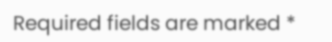Required fields are marked *